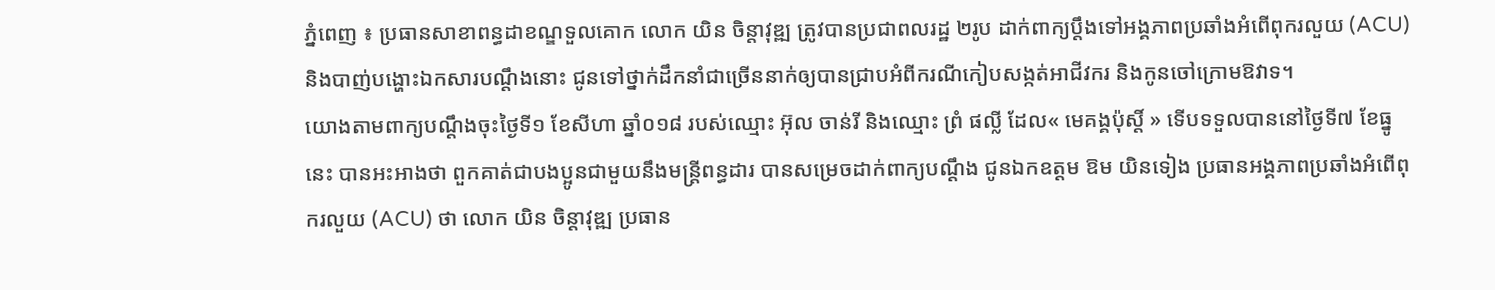ភ្នំពេញ ៖ ប្រធានសាខាពន្ធដាខណ្ឌទួលគោក លោក យិន ចិន្តាវុឌ្ឍ ត្រូវបានប្រជាពលរដ្ឋ ២រូប ដាក់ពាក្យប្តឹងទៅអង្គភាពប្រឆាំងអំពើពុករលួយ (ACU) និងបាញ់បង្ហោះឯកសារបណ្តឹងនោះ ជូនទៅថ្នាក់ដឹកនាំជាច្រើននាក់ឲ្យបានជ្រាបអំពីករណីកៀបសង្កត់អាជីវករ និងកូនចៅក្រោមឱវាទ។
យោងតាមពាក្យបណ្តឹងចុះថ្ងៃទី១ ខែសីហា ឆ្នាំ០១៨ របស់ឈ្មោះ អ៊ុល ចាន់រី និងឈ្មោះ ព្រំ ផល្លី ដែល« មេគង្គប៉ុស្តិ៍ » ទើបទទួលបាននៅថ្ងៃទី៧ ខែធ្នូ នេះ បានអះអាងថា ពួកគាត់ជាបងប្អូនជាមួយនឹងមន្ត្រីពន្ធដារ បានសម្រេចដាក់ពាក្យបណ្តឹង ជូនឯកឧត្តម ឱម យិនទៀង ប្រធានអង្គភាពប្រឆាំងអំពើពុករលួយ (ACU) ថា លោក យិន ចិន្តាវុឌ្ឍ ប្រធាន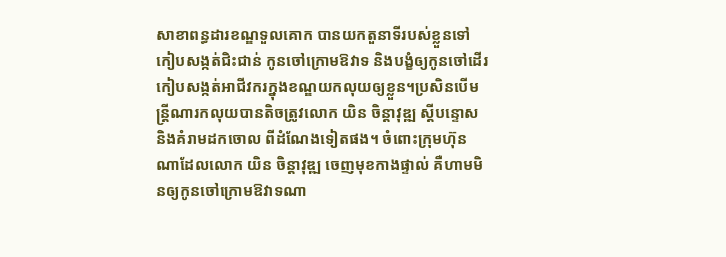សាខាពន្ធដារខណ្ឌទួលគោក បានយកតួនាទីរបស់ខ្លួនទៅកៀបសង្កត់ជិះជាន់ កូនចៅក្រោមឱវាទ និងបង្ខំឲ្យកូនចៅដើរកៀបសង្កត់អាជីវករក្នុងខណ្ឌយកលុយឲ្យខ្លួន។ប្រសិនបើមន្ត្រីណារកលុយបានតិចត្រូវលោក យិន ចិន្តាវុឌ្ឍ ស្តីបន្ទោស និងគំរាមដកចោល ពីដំណែងទៀតផង។ ចំពោះក្រុមហ៊ុនណាដែលលោក យិន ចិន្តាវុឌ្ឍ ចេញមុខកាងផ្ទាល់ គឺហាមមិនឲ្យកូនចៅក្រោមឱវាទណា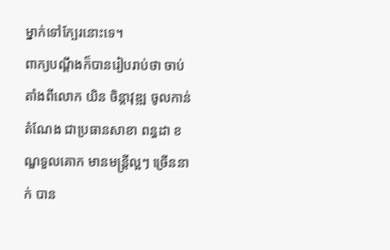ម្នាក់ទៅក្បែរនោះទេ។
ពាក្យបណ្តឹងក៏បានរៀបរាប់ថា ចាប់តាំងពីលោក យិន ចិន្តាវុឌ្ឍ ចូលកាន់តំណែង ជាប្រធានសាខា ពន្ធដា ខណ្ឌទួលគោក មានមន្ត្រីល្អៗ ច្រើននាក់ បាន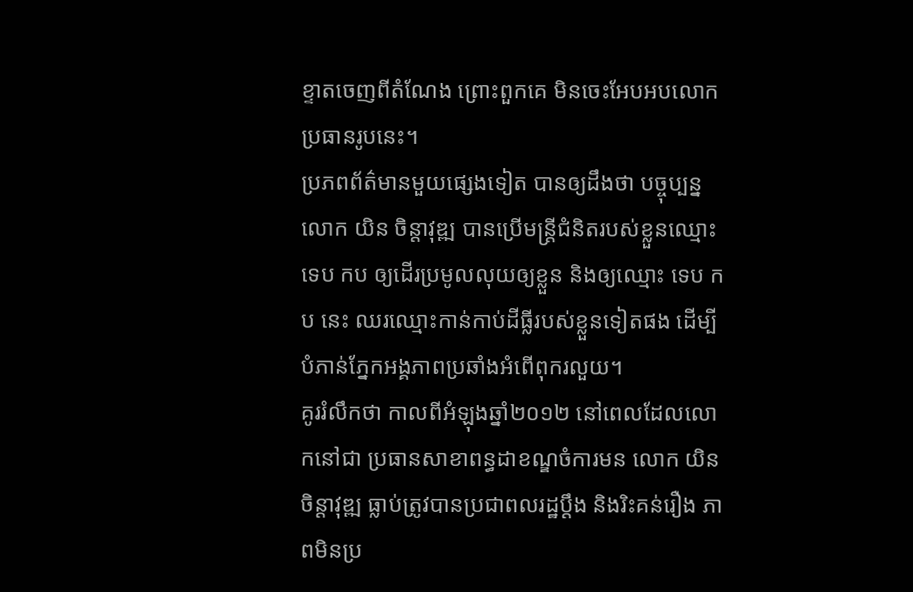ខ្ទាតចេញពីតំណែង ព្រោះពួកគេ មិនចេះអែបអបលោកប្រធានរូបនេះ។
ប្រភពព័ត៌មានមួយផ្សេងទៀត បានឲ្យដឹងថា បច្ចុប្បន្នលោក យិន ចិន្តាវុឌ្ឍ បានប្រើមន្ត្រីជំនិតរបស់ខ្លួនឈ្មោះ ទេប កប ឲ្យដើរប្រមូលលុយឲ្យខ្លួន និងឲ្យឈ្មោះ ទេប កប នេះ ឈរឈ្មោះកាន់កាប់ដីធ្លីរបស់ខ្លួនទៀតផង ដើម្បីបំភាន់ភ្នែកអង្គភាពប្រឆាំងអំពើពុករលួយ។
គូររំលឹកថា កាលពីអំឡុងឆ្នាំ២០១២ នៅពេលដែលលោកនៅជា ប្រធានសាខាពន្ធដាខណ្ឌចំការមន លោក យិន ចិន្តាវុឌ្ឍ ធ្លាប់ត្រូវបានប្រជាពលរដ្ឋប្តឹង និងរិះគន់រឿង ភាពមិនប្រ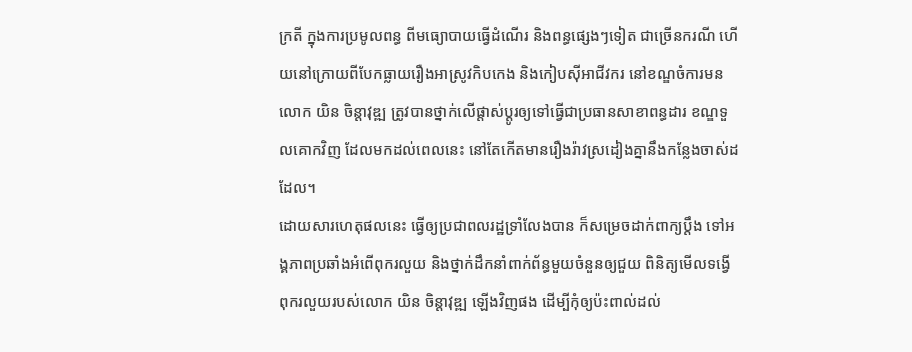ក្រតី ក្នុងការប្រមូលពន្ធ ពីមធ្យោបាយធ្វើដំណើរ និងពន្ធផ្សេងៗទៀត ជាច្រើនករណី ហើយនៅក្រោយពីបែកធ្លាយរឿងអាស្រូវកិបកេង និងកៀបស៊ីអាជីវករ នៅខណ្ឌចំការមន លោក យិន ចិន្តាវុឌ្ឍ ត្រូវបានថ្នាក់លើផ្តាស់ប្តូរឲ្យទៅធ្វើជាប្រធានសាខាពន្ធដារ ខណ្ឌទួលគោកវិញ ដែលមកដល់ពេលនេះ នៅតែកើតមានរឿងរ៉ាវស្រដៀងគ្នានឹងកន្លែងចាស់ដដែល។
ដោយសារហេតុផលនេះ ធ្វើឲ្យប្រជាពលរដ្ឋទ្រាំលែងបាន ក៏សម្រេចដាក់ពាក្យប្តឹង ទៅអង្គភាពប្រឆាំងអំពើពុករលួយ និងថ្នាក់ដឹកនាំពាក់ព័ន្ធមួយចំនួនឲ្យជួយ ពិនិត្យមើលទង្វើពុករលួយរបស់លោក យិន ចិន្តាវុឌ្ឍ ឡើងវិញផង ដើម្បីកុំឲ្យប៉ះពាល់ដល់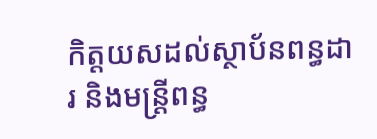កិត្តយសដល់ស្ថាប័នពន្ធដារ និងមន្ត្រីពន្ធ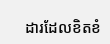ដារដែលខិតខំ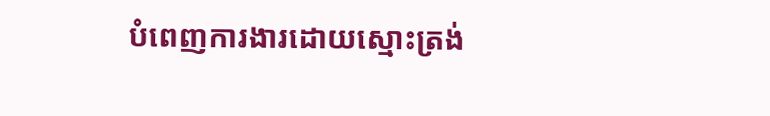បំពេញការងារដោយស្មោះត្រង់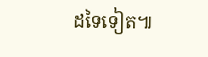ដទៃទៀត៕